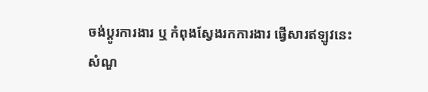ចង់ប្តូរការងារ ឬ កំពុងស្វែងរកការងារ ផ្វើសារឥឡូវនេះ
សំណួ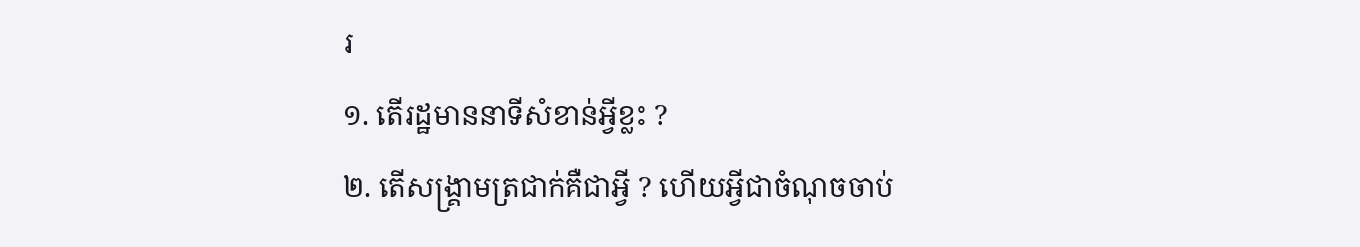រ
១. តើរដ្ឋមាននាទីសំខាន់អ្វីខ្លះ ?
២. តើសង្រ្គាមត្រជាក់គឺជាអ្វី ? ហើយអ្វីជាចំណុចចាប់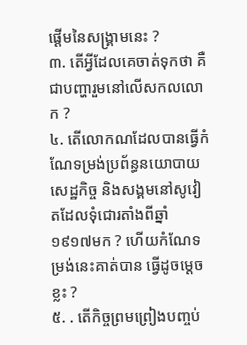ផ្ដើមនៃសង្រ្គាមនេះ ?
៣. តើអ្វីដែលគេចាត់ទុកថា គឺជាបញ្ហារួមនៅលើសកលលោក ?
៤. តើលោកណដែលបានធ្វើកំណែទម្រង់ប្រព័ន្ធនយោបាយសេដ្ឋកិច្ច និងសង្គមនៅសូវៀតដែលទុំជោរតាំងពីឆ្នាំ ១៩១៧មក ? ហើយកំណែទម្រង់នេះគាត់បាន ធ្វើដូចម្ដេចខ្លះ ?
៥. . តើកិច្ចព្រមព្រៀងបញ្ចប់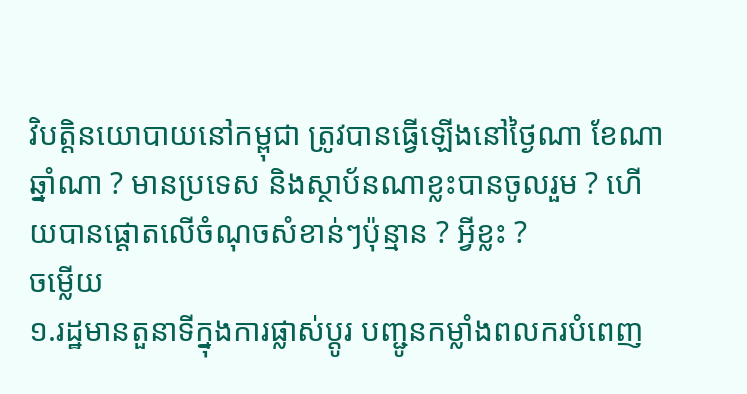វិបត្តិនយោបាយនៅកម្ពុជា ត្រូវបានធ្វើឡើងនៅថ្ងៃណា ខែណា ឆ្នាំណា ? មានប្រទេស និងស្ថាប័នណាខ្លះបានចូលរួម ? ហើយបានផ្ដោតលើចំណុចសំខាន់ៗប៉ុន្មាន ? អ្វីខ្លះ ?
ចម្លើយ
១.រដ្ឋមានតួនាទីក្នុងការផ្លាស់ប្ដូរ បញ្ជូនកម្លាំងពលករបំពេញ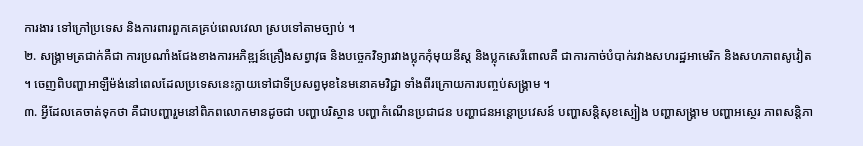ការងារ ទៅក្រៅប្រទេស និងការពារពួកគេគ្រប់ពេលវេលា ស្របទៅតាមច្បាប់ ។
២. សង្រ្គាមត្រជាក់គឺជា ការប្រណាំងជែងខាងការអភិឌ្ឍន៍គ្រឿងសព្វាវុធ និងបច្ចេកវិទ្យារវាងប្លុកកុំមុយនីស្ដ និងប្លុកសេរីពោលគឺ ជាការកាច់បំបាក់រវាងសហរដ្ឋអាមេរិក និងសហភាពសូវៀត ។ ចេញពិបញ្ហាអាឡឺម៉ង់នៅពេលដែលប្រទេសនេះក្លាយទៅជាទីប្រសព្វមុខនៃមនោគមវិជ្ជា ទាំងពីរក្រោយការបញ្ចប់សង្រ្គាម ។
៣. អ្វីដែលគេចាត់ទុកថា គឺជាបញ្ហារួមនៅពិភពលោកមានដូចជា បញ្ហាបរិស្ថាន បញ្ហាកំណើនប្រជាជន បញ្ហាជនអន្ដោប្រវេសន៍ បញ្ហាសន្ដិសុខស្បៀង បញ្ហាសង្រ្គាម បញ្ហាអស្ថេរ ភាពសន្ដិភា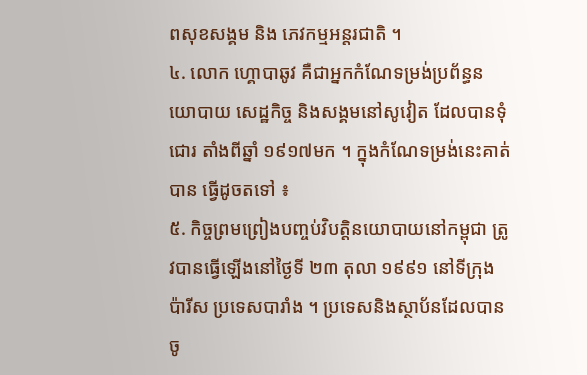ពសុខសង្គម និង ភេវកម្មអន្តរជាតិ ។
៤. លោក ហ្គោបាឆូវ គឺជាអ្នកកំណែទម្រង់ប្រព័ន្ធនយោបាយ សេដ្ឋកិច្ច និងសង្គមនៅសូវៀត ដែលបានទុំជោរ តាំងពីឆ្នាំ ១៩១៧មក ។ ក្នុងកំណែទម្រង់នេះគាត់បាន ធ្វើដូចតទៅ ៖
៥. កិច្ចព្រមព្រៀងបញ្ចប់វិបត្តិនយោបាយនៅកម្ពុជា ត្រូវបានធ្វើឡើងនៅថ្ងៃទី ២៣ តុលា ១៩៩១ នៅទីក្រុងប៉ារីស ប្រទេសបារាំង ។ ប្រទេសនិងស្ថាប័នដែលបានចូ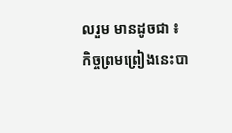លរួម មានដូចជា ៖
កិច្ចព្រមព្រៀងនេះបា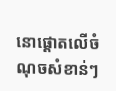នោផ្ដោតលើចំណុចសំខាន់ៗ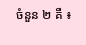ចំនួន ២ គឺ ៖